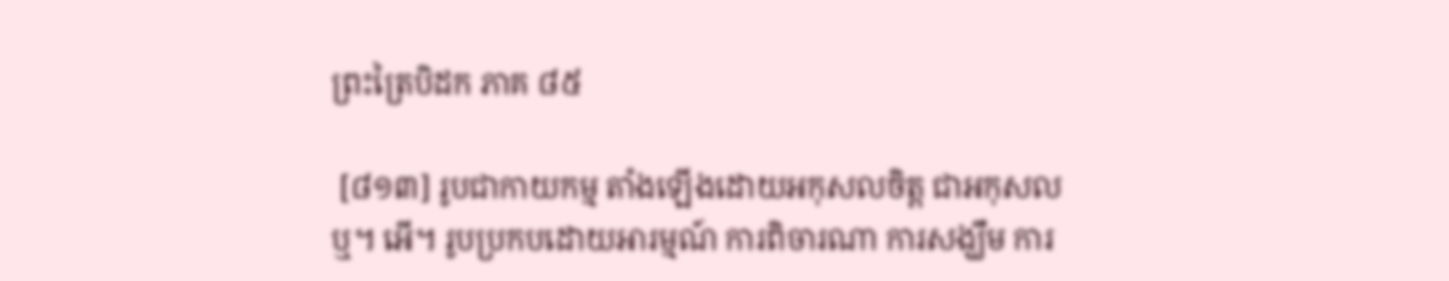ព្រះត្រៃបិដក ភាគ ៨៥

 [៨១៣] រូបជាកាយកម្ម តាំងឡើងដោយអកុសលចិត្ត ជាអកុសលឬ។ អើ។ រូបប្រកបដោយអារម្មណ៍ ការពិចារណា ការសង្ឃឹម ការ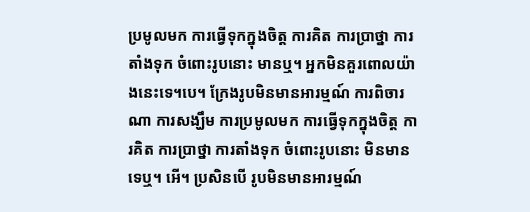ប្រមូលមក ការធ្វើទុកក្នុងចិត្ត ការគិត ការប្រាថ្នា ការតាំងទុក ចំពោះរូបនោះ មានឬ។ អ្នកមិនគួរពោលយ៉ាងនេះទេ។បេ។ ក្រែងរូបមិនមានអារម្មណ៍ ការពិចារណា ការសង្ឃឹម ការប្រមូលមក ការធ្វើទុកក្នុងចិត្ត ការគិត ការប្រាថ្នា ការតាំងទុក ចំពោះរូបនោះ មិនមានទេឬ។ អើ។ ប្រសិនបើ រូបមិនមានអារម្មណ៍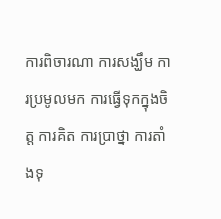ការពិចារណា ការសង្ឃឹម ការប្រមូលមក ការធ្វើទុកក្នុងចិត្ត ការគិត ការប្រាថ្នា ការតាំងទុ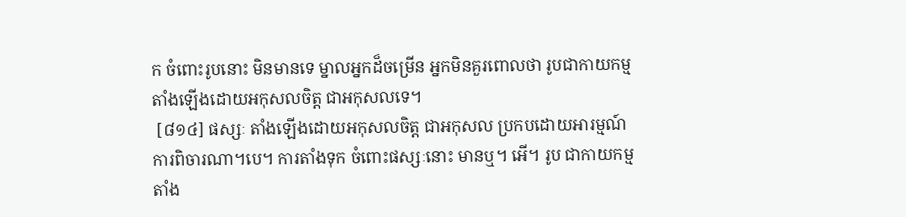ក ចំពោះរូបនោះ មិនមានទេ ម្នាលអ្នកដ៏ចម្រើន អ្នកមិនគួរពោលថា រូបជាកាយកម្ម តាំងឡើងដោយអកុសលចិត្ត ជាអកុសលទេ។
 [៨១៤] ផស្សៈ តាំងឡើងដោយអកុសលចិត្ត ជាអកុសល ប្រកបដោយអារម្មណ៍ ការពិចារណា។បេ។ ការតាំងទុក ចំពោះផស្សៈនោះ មានឬ។ អើ។ រូប ជាកាយកម្ម តាំង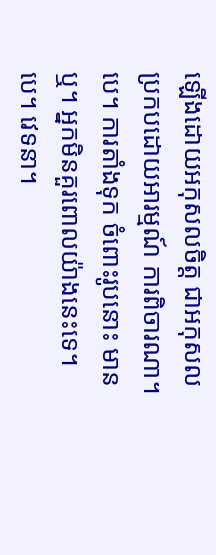ឡើងដោយអកុសលចិត្ត ជាអកុសល ប្រកបដោយអារម្មណ៍ ការពិចារណា។បេ។ ការតាំងទុក ចំពោះរូបនោះ មានឬ។ អ្នកមិនគួរពោលយ៉ាងនេះទេ។បេ។ វេទនា។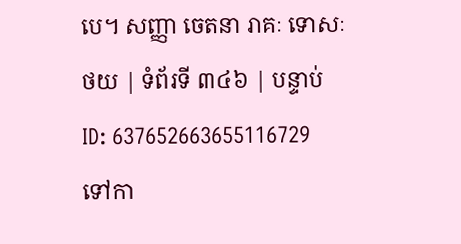បេ។ សញ្ញា ចេតនា រាគៈ ទោសៈ
ថយ | ទំព័រទី ៣៤៦ | បន្ទាប់
ID: 637652663655116729
ទៅកា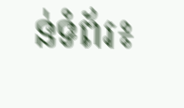ន់ទំព័រ៖